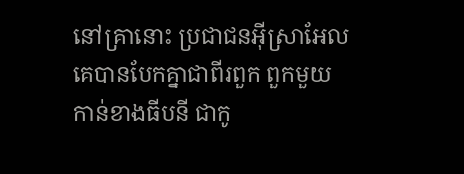នៅគ្រានោះ ប្រជាជនអ៊ីស្រាអែលគេបានបែកគ្នាជាពីរពួក ពួកមួយកាន់ខាងធីបនី ជាកូ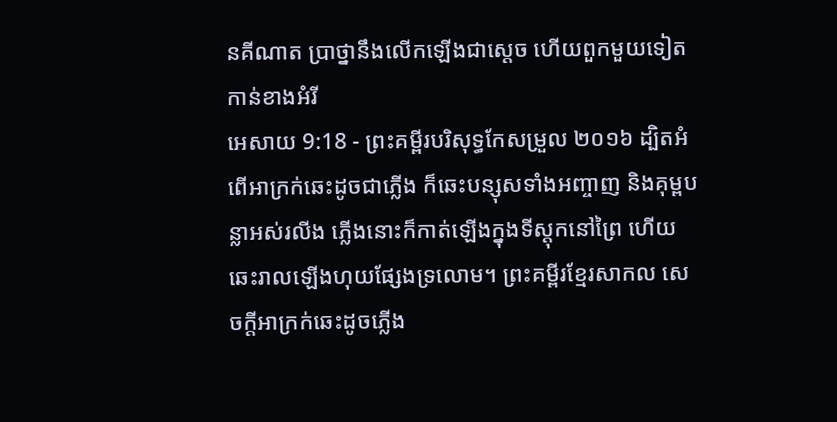នគីណាត ប្រាថ្នានឹងលើកឡើងជាស្តេច ហើយពួកមួយទៀតកាន់ខាងអំរី
អេសាយ 9:18 - ព្រះគម្ពីរបរិសុទ្ធកែសម្រួល ២០១៦ ដ្បិតអំពើអាក្រក់ឆេះដូចជាភ្លើង ក៏ឆេះបន្សុសទាំងអញ្ចាញ និងគុម្ពបន្លាអស់រលីង ភ្លើងនោះក៏កាត់ឡើងក្នុងទីស្តុកនៅព្រៃ ហើយឆេះរាលឡើងហុយផ្សែងទ្រលោម។ ព្រះគម្ពីរខ្មែរសាកល សេចក្ដីអាក្រក់ឆេះដូចភ្លើង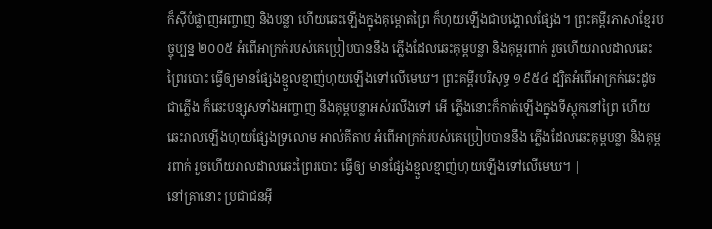ក៏ស៊ីបំផ្លាញអញ្ចាញ និងបន្លា ហើយឆេះឡើងក្នុងគុម្ពោតព្រៃ ក៏ហុយឡើងជាបង្គោលផ្សែង។ ព្រះគម្ពីរភាសាខ្មែរបច្ចុប្បន្ន ២០០៥ អំពើអាក្រក់របស់គេប្រៀបបាននឹង ភ្លើងដែលឆេះគុម្ពបន្លា និងគុម្ពរពាក់ រួចហើយរាលដាលឆេះព្រៃរបោះ ធ្វើឲ្យមានផ្សែងខ្មួលខ្មាញ់ហុយឡើងទៅលើមេឃ។ ព្រះគម្ពីរបរិសុទ្ធ ១៩៥៤ ដ្បិតអំពើអាក្រក់ឆេះដូចជាភ្លើង ក៏ឆេះបន្សុសទាំងអញ្ចាញ នឹងគុម្ពបន្លាអស់រលីងទៅ អើ ភ្លើងនោះក៏កាត់ឡើងក្នុងទីស្តុកនៅព្រៃ ហើយឆេះរាលឡើងហុយផ្សែងទ្រលោម អាល់គីតាប អំពើអាក្រក់របស់គេប្រៀបបាននឹង ភ្លើងដែលឆេះគុម្ពបន្លា និងគុម្ពរពាក់ រួចហើយរាលដាលឆេះព្រៃរបោះ ធ្វើឲ្យ មានផ្សែងខ្មួលខ្មាញ់ហុយឡើងទៅលើមេឃ។ |
នៅគ្រានោះ ប្រជាជនអ៊ី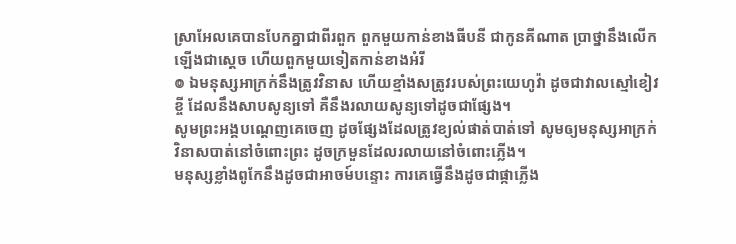ស្រាអែលគេបានបែកគ្នាជាពីរពួក ពួកមួយកាន់ខាងធីបនី ជាកូនគីណាត ប្រាថ្នានឹងលើកឡើងជាស្តេច ហើយពួកមួយទៀតកាន់ខាងអំរី
៙ ឯមនុស្សអាក្រក់នឹងត្រូវវិនាស ហើយខ្មាំងសត្រូវរបស់ព្រះយេហូវ៉ា ដូចជាវាលស្មៅខៀវខ្ចី ដែលនឹងសាបសូន្យទៅ គឺនឹងរលាយសូន្យទៅដូចជាផ្សែង។
សូមព្រះអង្គបណ្តេញគេចេញ ដូចផ្សែងដែលត្រូវខ្យល់ផាត់បាត់ទៅ សូមឲ្យមនុស្សអាក្រក់វិនាសបាត់នៅចំពោះព្រះ ដូចក្រមួនដែលរលាយនៅចំពោះភ្លើង។
មនុស្សខ្លាំងពូកែនឹងដូចជាអាចម៍បន្ទោះ ការគេធ្វើនឹងដូចជាផ្កាភ្លើង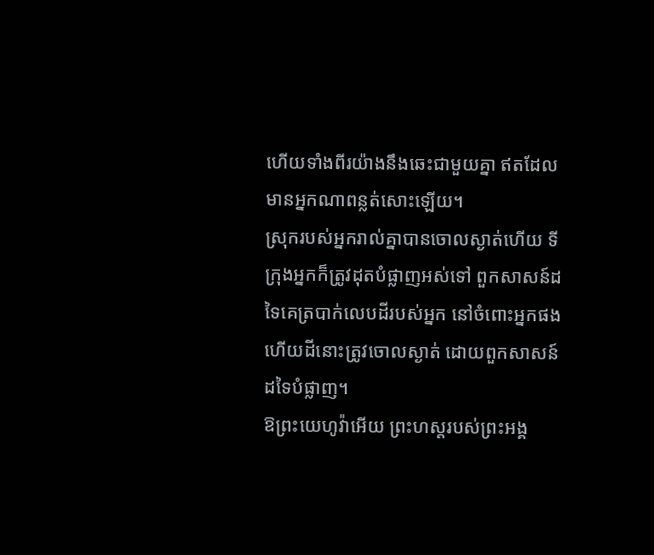ហើយទាំងពីរយ៉ាងនឹងឆេះជាមួយគ្នា ឥតដែលមានអ្នកណាពន្លត់សោះឡើយ។
ស្រុករបស់អ្នករាល់គ្នាបានចោលស្ងាត់ហើយ ទីក្រុងអ្នកក៏ត្រូវដុតបំផ្លាញអស់ទៅ ពួកសាសន៍ដទៃគេត្របាក់លេបដីរបស់អ្នក នៅចំពោះអ្នកផង ហើយដីនោះត្រូវចោលស្ងាត់ ដោយពួកសាសន៍ដទៃបំផ្លាញ។
ឱព្រះយេហូវ៉ាអើយ ព្រះហស្តរបស់ព្រះអង្គ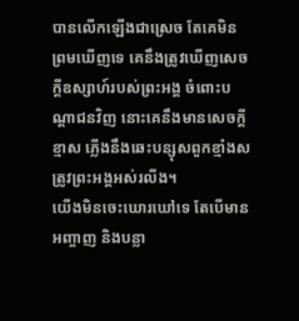បានលើកឡើងជាស្រេច តែគេមិនព្រមឃើញទេ គេនឹងត្រូវឃើញសេចក្ដីឧស្សាហ៍របស់ព្រះអង្គ ចំពោះបណ្ដាជនវិញ នោះគេនឹងមានសេចក្ដីខ្មាស ភ្លើងនឹងឆេះបន្សុសពួកខ្មាំងសត្រូវព្រះអង្គអស់រលីង។
យើងមិនចេះឃោរឃៅទេ តែបើមានអញ្ចាញ និងបន្លា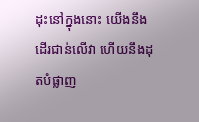ដុះនៅក្នុងនោះ យើងនឹងដើរជាន់លើវា ហើយនឹងដុតបំផ្លាញ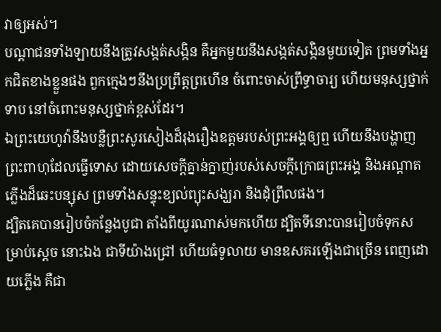វាឲ្យអស់។
បណ្ដាជនទាំងឡាយនឹងត្រូវសង្កត់សង្កិន គឺអ្នកមួយនឹងសង្កត់សង្កិនមួយទៀត ព្រមទាំងអ្នកជិតខាងខ្លួនផង ពួកក្មេងៗនឹងប្រព្រឹត្តព្រហើន ចំពោះចាស់ព្រឹទ្ធាចារ្យ ហើយមនុស្សថ្នាក់ទាប នៅចំពោះមនុស្សថ្នាក់ខ្ពស់ដែរ។
ឯព្រះយេហូវ៉ានឹងបន្លឺព្រះសូរសៀងដ៏រុងរឿងឧត្តមរបស់ព្រះអង្គឲ្យឮ ហើយនឹងបង្ហាញព្រះពាហុដែលធ្វើទោស ដោយសេចក្ដីគ្នាន់ក្នាញ់របស់សេចក្ដីក្រោធព្រះអង្គ និងអណ្ដាតភ្លើងដ៏ឆេះបន្សុស ព្រមទាំងសន្ទុះខ្យល់ព្យុះសង្ឃរា និងដុំព្រឹលផង។
ដ្បិតគេបានរៀបចំកន្លែងបូជា តាំងពីយូរណាស់មកហើយ ដ្បិតទីនោះបានរៀបចំទុកសម្រាប់ស្តេច នោះឯង ជាទីយ៉ាងជ្រៅ ហើយធំទូលាយ មានឧសគរឡើងជាច្រើន ពេញដោយភ្លើង គឺជា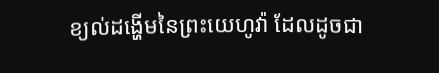ខ្យល់ដង្ហើមនៃព្រះយេហូវ៉ា ដែលដូចជា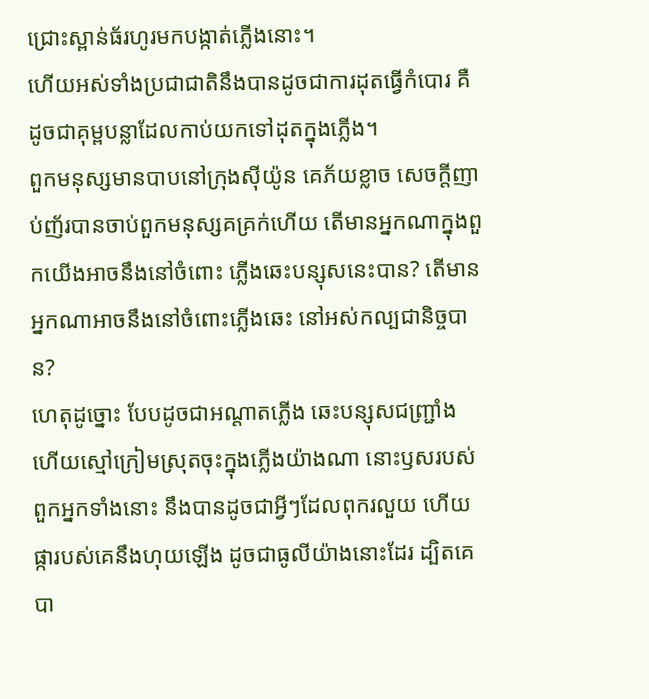ជ្រោះស្ពាន់ធ័រហូរមកបង្កាត់ភ្លើងនោះ។
ហើយអស់ទាំងប្រជាជាតិនឹងបានដូចជាការដុតធ្វើកំបោរ គឺដូចជាគុម្ពបន្លាដែលកាប់យកទៅដុតក្នុងភ្លើង។
ពួកមនុស្សមានបាបនៅក្រុងស៊ីយ៉ូន គេភ័យខ្លាច សេចក្ដីញាប់ញ័របានចាប់ពួកមនុស្សគគ្រក់ហើយ តើមានអ្នកណាក្នុងពួកយើងអាចនឹងនៅចំពោះ ភ្លើងឆេះបន្សុសនេះបាន? តើមានអ្នកណាអាចនឹងនៅចំពោះភ្លើងឆេះ នៅអស់កល្បជានិច្ចបាន?
ហេតុដូច្នោះ បែបដូចជាអណ្ដាតភ្លើង ឆេះបន្សុសជញ្ជ្រាំង ហើយស្មៅក្រៀមស្រុតចុះក្នុងភ្លើងយ៉ាងណា នោះឫសរបស់ពួកអ្នកទាំងនោះ នឹងបានដូចជាអ្វីៗដែលពុករលួយ ហើយផ្ការបស់គេនឹងហុយឡើង ដូចជាធូលីយ៉ាងនោះដែរ ដ្បិតគេបា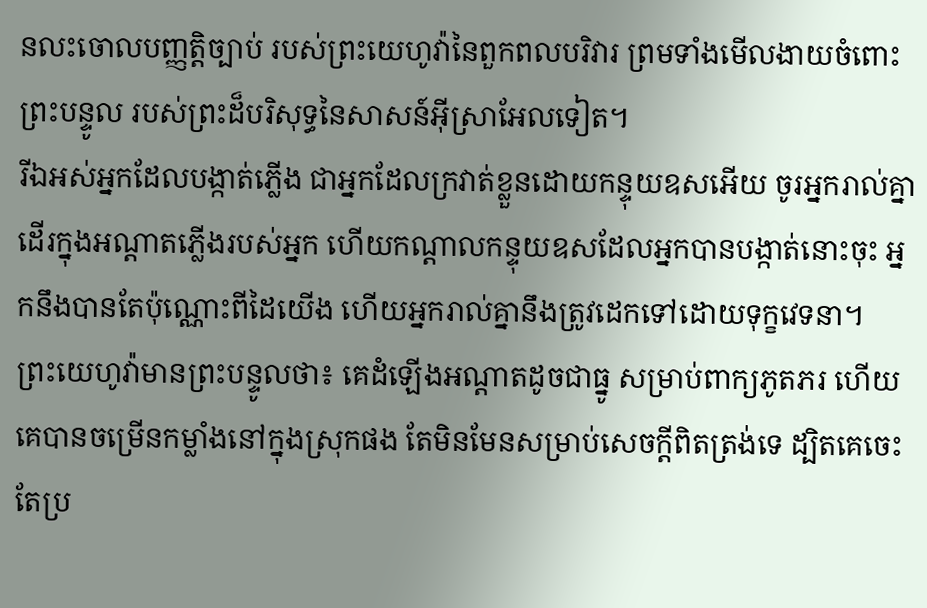នលះចោលបញ្ញត្តិច្បាប់ របស់ព្រះយេហូវ៉ានៃពួកពលបរិវារ ព្រមទាំងមើលងាយចំពោះព្រះបន្ទូល របស់ព្រះដ៏បរិសុទ្ធនៃសាសន៍អ៊ីស្រាអែលទៀត។
រីឯអស់អ្នកដែលបង្កាត់ភ្លើង ជាអ្នកដែលក្រវាត់ខ្លួនដោយកន្ទុយឧសអើយ ចូរអ្នករាល់គ្នាដើរក្នុងអណ្ដាតភ្លើងរបស់អ្នក ហើយកណ្ដាលកន្ទុយឧសដែលអ្នកបានបង្កាត់នោះចុះ អ្នកនឹងបានតែប៉ុណ្ណោះពីដៃយើង ហើយអ្នករាល់គ្នានឹងត្រូវដេកទៅដោយទុក្ខវេទនា។
ព្រះយេហូវ៉ាមានព្រះបន្ទូលថា៖ គេដំឡើងអណ្ដាតដូចជាធ្នូ សម្រាប់ពាក្យភូតភរ ហើយគេបានចម្រើនកម្លាំងនៅក្នុងស្រុកផង តែមិនមែនសម្រាប់សេចក្ដីពិតត្រង់ទេ ដ្បិតគេចេះតែប្រ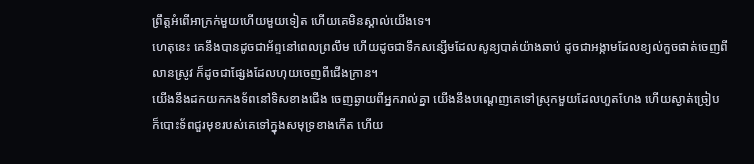ព្រឹត្តអំពើអាក្រក់មួយហើយមួយទៀត ហើយគេមិនស្គាល់យើងទេ។
ហេតុនេះ គេនឹងបានដូចជាអ័ព្ទនៅពេលព្រលឹម ហើយដូចជាទឹកសន្សើមដែលសូន្យបាត់យ៉ាងឆាប់ ដូចជាអង្កាមដែលខ្យល់កួចផាត់ចេញពីលានស្រូវ ក៏ដូចជាផ្សែងដែលហុយចេញពីជើងក្រាន។
យើងនឹងដកយកកងទ័ពនៅទិសខាងជើង ចេញឆ្ងាយពីអ្នករាល់គ្នា យើងនឹងបណ្តេញគេទៅស្រុកមួយដែលហួតហែង ហើយស្ងាត់ច្រៀប ក៏បោះទ័ពជួរមុខរបស់គេទៅក្នុងសមុទ្រខាងកើត ហើយ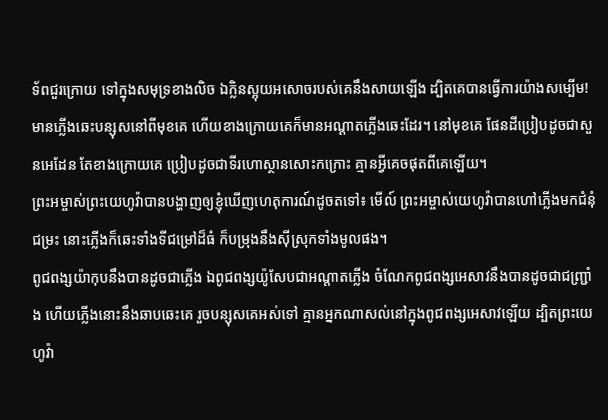ទ័ពជួរក្រោយ ទៅក្នុងសមុទ្រខាងលិច ឯក្លិនស្អុយអសោចរបស់គេនឹងសាយឡើង ដ្បិតគេបានធ្វើការយ៉ាងសម្បើម!
មានភ្លើងឆេះបន្សុសនៅពីមុខគេ ហើយខាងក្រោយគេក៏មានអណ្ដាតភ្លើងឆេះដែរ។ នៅមុខគេ ផែនដីប្រៀបដូចជាសួនអេដែន តែខាងក្រោយគេ ប្រៀបដូចជាទីរហោស្ថានសោះកក្រោះ គ្មានអ្វីគេចផុតពីគេឡើយ។
ព្រះអម្ចាស់ព្រះយេហូវ៉ាបានបង្ហាញឲ្យខ្ញុំឃើញហេតុការណ៍ដូចតទៅ៖ មើល៍ ព្រះអម្ចាស់យេហូវ៉ាបានហៅភ្លើងមកជំនុំជម្រះ នោះភ្លើងក៏ឆេះទាំងទីជម្រៅដ៏ធំ ក៏បម្រុងនឹងស៊ីស្រុកទាំងមូលផង។
ពូជពង្សយ៉ាកុបនឹងបានដូចជាភ្លើង ឯពូជពង្សយ៉ូសែបជាអណ្ដាតភ្លើង ចំណែកពូជពង្សអេសាវនឹងបានដូចជាជញ្ជ្រាំង ហើយភ្លើងនោះនឹងឆាបឆេះគេ រួចបន្សុសគេអស់ទៅ គ្មានអ្នកណាសល់នៅក្នុងពូជពង្សអេសាវឡើយ ដ្បិតព្រះយេហូវ៉ា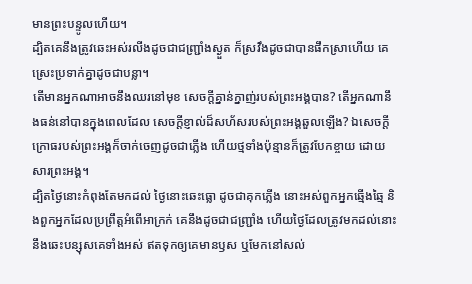មានព្រះបន្ទូលហើយ។
ដ្បិតគេនឹងត្រូវឆេះអស់រលីងដូចជាជញ្ជ្រាំងស្ងួត ក៏ស្រវឹងដូចជាបានផឹកស្រាហើយ គេស្រេះប្រទាក់គ្នាដូចជាបន្លា។
តើមានអ្នកណាអាចនឹងឈរនៅមុខ សេចក្ដីគ្នាន់ក្នាញ់របស់ព្រះអង្គបាន? តើអ្នកណានឹងធន់នៅបានក្នុងពេលដែល សេចក្ដីខ្ញាល់ដ៏សហ័សរបស់ព្រះអង្គឆួលឡើង? ឯសេចក្ដីក្រោធរបស់ព្រះអង្គក៏ចាក់ចេញដូចជាភ្លើង ហើយថ្មទាំងប៉ុន្មានក៏ត្រូវបែកខ្ចាយ ដោយសារព្រះអង្គ។
ដ្បិតថ្ងៃនោះកំពុងតែមកដល់ ថ្ងៃនោះឆេះធ្លោ ដូចជាគុកភ្លើង នោះអស់ពួកអ្នកឆ្មើងឆ្មៃ និងពួកអ្នកដែលប្រព្រឹត្តអំពើអាក្រក់ គេនឹងដូចជាជញ្ជ្រាំង ហើយថ្ងៃដែលត្រូវមកដល់នោះ នឹងឆេះបន្សុសគេទាំងអស់ ឥតទុកឲ្យគេមានឫស ឬមែកនៅសល់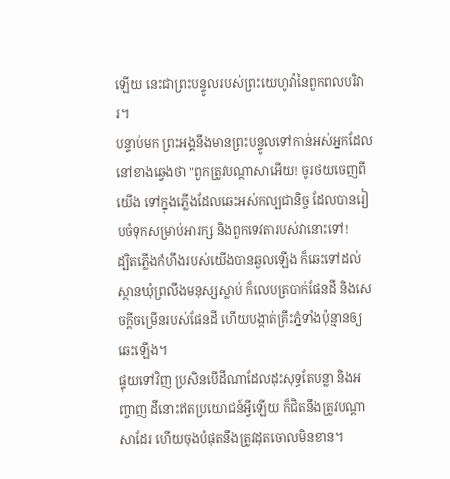ឡើយ នេះជាព្រះបន្ទូលរបស់ព្រះយេហូវ៉ានៃពួកពលបរិវារ។
បន្ទាប់មក ព្រះអង្គនឹងមានព្រះបន្ទូលទៅកាន់អស់អ្នកដែលនៅខាងឆ្វេងថា "ពួកត្រូវបណ្តាសាអើយ! ចូរថយចេញពីយើង ទៅក្នុងភ្លើងដែលឆេះអស់កល្បជានិច្ច ដែលបានរៀបចំទុកសម្រាប់អារក្ស និងពួកទេវតារបស់វានោះទៅ!
ដ្បិតភ្លើងកំហឹងរបស់យើងបានឆួលឡើង ក៏ឆេះទៅដល់ស្ថានឃុំព្រលឹងមនុស្សស្លាប់ ក៏លេបត្របាក់ផែនដី និងសេចក្ដីចម្រើនរបស់ផែនដី ហើយបង្កាត់គ្រឹះភ្នំទាំងប៉ុន្មានឲ្យឆេះឡើង។
ផ្ទុយទៅវិញ ប្រសិនបើដីណាដែលដុះសុទ្ធតែបន្លា និងអញ្ចាញ ដីនោះឥតប្រយោជន៍អ្វីឡើយ ក៏ជិតនឹងត្រូវបណ្តាសាដែរ ហើយចុងបំផុតនឹងត្រូវដុតចោលមិនខាន។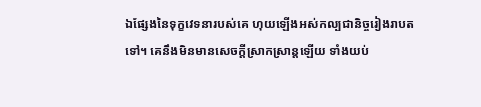ឯផ្សែងនៃទុក្ខវេទនារបស់គេ ហុយឡើងអស់កល្បជានិច្ចរៀងរាបតទៅ។ គេនឹងមិនមានសេចក្ដីស្រាកស្រាន្តឡើយ ទាំងយប់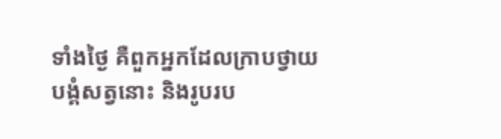ទាំងថ្ងៃ គឺពួកអ្នកដែលក្រាបថ្វាយបង្គំសត្វនោះ និងរូបរប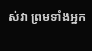ស់វា ព្រមទាំងអ្នក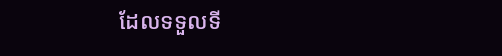ដែលទទួលទី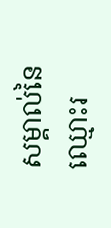សម្គាល់នៃឈ្មោះរ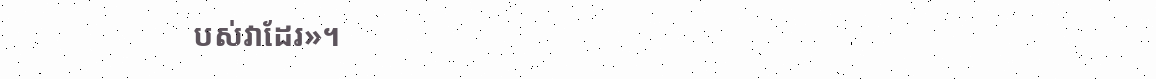បស់វាដែរ»។